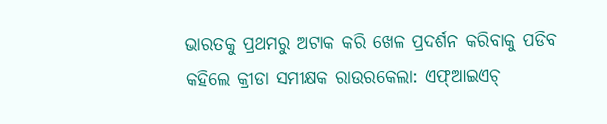ଭାରତକୁ ପ୍ରଥମରୁ ଅଟାକ କରି ଖେଳ ପ୍ରଦର୍ଶନ କରିବାକୁ ପଡିବ କହିଲେ କ୍ରୀଡା ସମୀକ୍ଷକ ରାଉରକେଲା: ଏଫ୍ଆଇଏଚ୍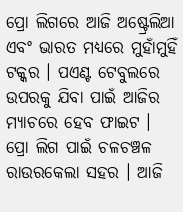ପ୍ରୋ ଲିଗରେ ଆଜି ଅଷ୍ଟ୍ରେଲିଆ ଏବଂ ଭାରତ ମଧ୍ୟରେ ମୁହାଁମୁହିଁ ଟକ୍କର । ପଏଣ୍ଟ ଟେବୁଲରେ ଉପରକୁ ଯିବା ପାଇଁ ଆଜିର ମ୍ୟାଚରେ ହେବ ଫାଇଟ । ପ୍ରୋ ଲିଗ ପାଇଁ ଚଳଚଞ୍ଚଳ ରାଉରକେଲା ସହର । ଆଜି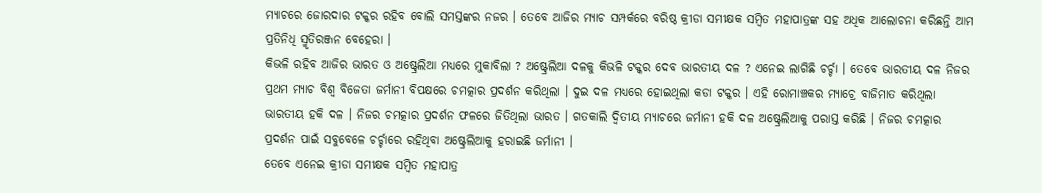ମ୍ୟାଚରେ ଜୋରଦାର ଟକ୍କର ରହିବ ବୋଲି ସମସ୍ତଙ୍କର ନଜର । ତେବେ ଆଜିର ମ୍ୟାଚ ସମ୍ପର୍କରେ ବରିଷ୍ଠ କ୍ରୀଡା ସମୀକ୍ଷକ ସମ୍ବିତ ମହାପାତ୍ରଙ୍କ ସହ ଅଧିକ ଆଲୋଚନା କରିଛନ୍ତି ଆମ ପ୍ରତିନିଧି ସ୍ମୃତିରଞ୍ଜନ ବେହେରା ।
କିଭଳି ରହିବ ଆଜିର ଭାରତ ଓ ଅଷ୍ଟ୍ରେଲିଆ ମଧ୍ୟରେ ମୁକାବିଲା ? ଅଷ୍ଟ୍ରେଲିଆ ଦଳକୁ କିଭଳି ଟକ୍କର ଦେବ ଭାରତୀୟ ଦଳ ? ଏନେଇ ଲାଗିଛି ଚର୍ଚ୍ଚା । ତେବେ ଭାରତୀୟ ଦଳ ନିଜର ପ୍ରଥମ ମ୍ୟାଚ ବିଶ୍ବ ବିଜେତା ଜର୍ମାନୀ ବିପକ୍ଷରେ ଚମତ୍କାର ପ୍ରଦର୍ଶନ କରିଥିଲା । ଦୁଇ ଦଳ ମଧ୍ୟରେ ହୋଇଥିଲା କଡା ଟକ୍କର । ଏହି ରୋମାଞ୍ଚକର ମ୍ୟାଚ୍ରେ ବାଜିମାତ କରିଥିଲା ଭାରତୀୟ ହକି ଦଳ । ନିଜର ଚମତ୍କାର ପ୍ରଦର୍ଶନ ଫଳରେ ଜିତିଥିଲା ଭାରତ । ଗତକାଲି ଦ୍ବିତୀୟ ମ୍ୟାଚରେ ଜର୍ମାନୀ ହକି ଦଳ ଅଷ୍ଟ୍ରେଲିଆକୁ ପରାସ୍ତ କରିଛି । ନିଜର ଚମତ୍କାର ପ୍ରଦର୍ଶନ ପାଇଁ ସବୁବେଳେ ଚର୍ଚ୍ଚାରେ ରହିଥିବା ଅଷ୍ଟ୍ରେଲିଆକୁ ହରାଇଛି ଜର୍ମାନୀ ।
ତେବେ ଏନେଇ କ୍ରୀଡା ସମୀକ୍ଷକ ସମ୍ବିତ ମହାପାତ୍ର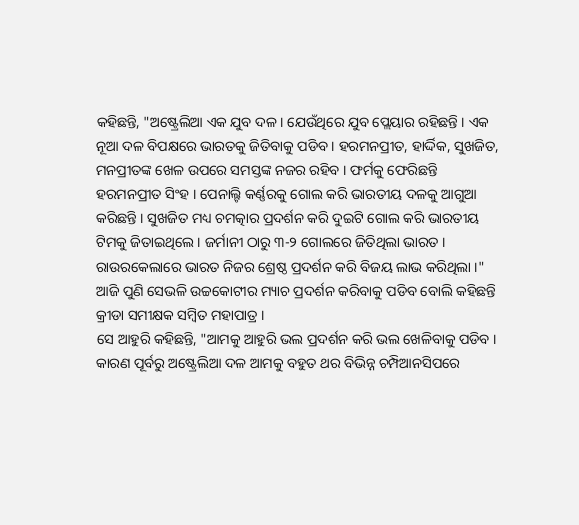କହିଛନ୍ତି, "ଅଷ୍ଟ୍ରେଲିଆ ଏକ ଯୁବ ଦଳ । ଯେଉଁଥିରେ ଯୁବ ପ୍ଲେୟାର ରହିଛନ୍ତି । ଏକ ନୂଆ ଦଳ ବିପକ୍ଷରେ ଭାରତକୁ ଜିତିବାକୁ ପଡିବ । ହରମନପ୍ରୀତ, ହାର୍ଦ୍ଦିକ, ସୁଖଜିତ, ମନପ୍ରୀତଙ୍କ ଖେଳ ଉପରେ ସମସ୍ତଙ୍କ ନଜର ରହିବ । ଫର୍ମକୁ ଫେରିଛନ୍ତି ହରମନପ୍ରୀତ ସିଂହ । ପେନାଲ୍ଟି କର୍ଣ୍ଣରକୁ ଗୋଲ କରି ଭାରତୀୟ ଦଳକୁ ଆଗୁଆ କରିଛନ୍ତି । ସୁଖଜିତ ମଧ୍ୟ ଚମତ୍କାର ପ୍ରଦର୍ଶନ କରି ଦୁଇଟି ଗୋଲ କରି ଭାରତୀୟ ଟିମକୁ ଜିତାଇଥିଲେ । ଜର୍ମାନୀ ଠାରୁ ୩-୨ ଗୋଲରେ ଜିତିଥିଲା ଭାରତ । ରାଉରକେଲାରେ ଭାରତ ନିଜର ଶ୍ରେଷ୍ଠ ପ୍ରଦର୍ଶନ କରି ବିଜୟ ଲାଭ କରିଥିଲା ।" ଆଜି ପୁଣି ସେଭଳି ଉଚ୍ଚକୋଟୀର ମ୍ୟାଚ ପ୍ରଦର୍ଶନ କରିବାକୁ ପଡିବ ବୋଲି କହିଛନ୍ତି କ୍ରୀଡା ସମୀକ୍ଷକ ସମ୍ବିତ ମହାପାତ୍ର ।
ସେ ଆହୁରି କହିଛନ୍ତି, "ଆମକୁ ଆହୁରି ଭଲ ପ୍ରଦର୍ଶନ କରି ଭଲ ଖେଳିବାକୁ ପଡିବ । କାରଣ ପୂର୍ବରୁ ଅଷ୍ଟ୍ରେଲିଆ ଦଳ ଆମକୁ ବହୁତ ଥର ବିଭିନ୍ନ ଚମ୍ପିଆନସିପରେ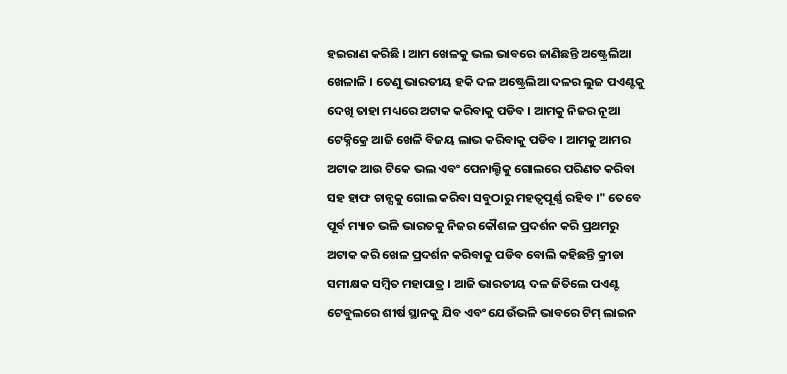ହଇରାଣ କରିଛି । ଆମ ଖେଳକୁ ଭଲ ଭାବରେ ଜାଣିଛନ୍ତି ଅଷ୍ଟ୍ରେଲିଆ ଖେଳାଳି । ତେଣୁ ଭାରତୀୟ ହକି ଦଳ ଅଷ୍ଟ୍ରେଲିଆ ଦଳର ଲୁଜ ପଏଣ୍ଟକୁ ଦେଖି ତାହା ମଧ୍ୟରେ ଅଟାକ କରିବାକୁ ପଡିବ । ଆମକୁ ନିଜର ନୂଆ ଟେକ୍ନିକ୍ରେ ଆଜି ଖେଳି ବିଜୟ ଲାଭ କରିବାକୁ ପଡିବ । ଆମକୁ ଆମର ଅଟାକ ଆଉ ଟିକେ ଭଲ ଏବଂ ପେନାଲ୍ଟିକୁ ଗୋଲରେ ପରିଣତ କରିବା ସହ ହାଫ ଚାନ୍ସକୁ ଗୋଲ କରିବା ସବୁଠାରୁ ମହତ୍ବପୂର୍ଣ୍ଣ ରହିବ ।" ତେବେ ପୂର୍ବ ମ୍ୟାଚ ଭଳି ଭାରତକୁ ନିଜର କୌଶଳ ପ୍ରଦର୍ଶନ କରି ପ୍ରଥମରୁ ଅଟାକ କରି ଖେଳ ପ୍ରଦର୍ଶନ କରିବାକୁ ପଡିବ ବୋଲି କହିଛନ୍ତି କ୍ରୀଡା ସମୀକ୍ଷକ ସମ୍ବିତ ମହାପାତ୍ର । ଆଜି ଭାରତୀୟ ଦଳ ଜିତିଲେ ପଏଣ୍ଟ ଟେବୁଲରେ ଶୀର୍ଷ ସ୍ଥାନକୁ ଯିବ ଏବଂ ଯେଉଁଭଳି ଭାବରେ ଟିମ୍ ଲାଇନ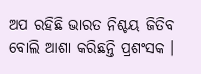ଅପ ରହିଛି ଭାରତ ନିଶ୍ଚୟ ଜିତିବ ବୋଲି ଆଶା କରିଛନ୍ତି ପ୍ରଶଂସକ ।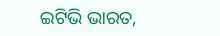ଇଟିଭି ଭାରତ,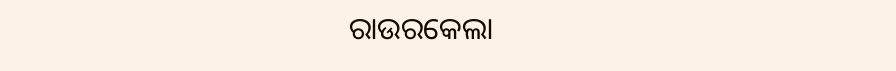ରାଉରକେଲା